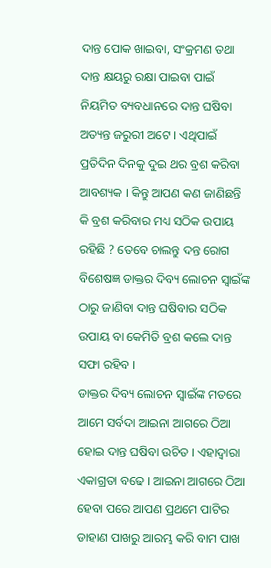ଦାନ୍ତ ପୋକ ଖାଇବା, ସଂକ୍ରମଣ ତଥା ଦାନ୍ତ କ୍ଷୟରୁ ରକ୍ଷା ପାଇବା ପାଇଁ ନିୟମିତ ବ୍ୟବଧାନରେ ଦାନ୍ତ ଘଷିବା ଅତ୍ୟନ୍ତ ଜରୁରୀ ଅଟେ । ଏଥିପାଇଁ ପ୍ରତିଦିନ ଦିନକୁ ଦୁଇ ଥର ବ୍ରଶ କରିବା ଆବଶ୍ୟକ । କିନ୍ତୁ ଆପଣ କଣ ଜାଣିଛନ୍ତି କି ବ୍ରଶ କରିବାର ମଧ୍ୟ ସଠିକ ଉପାୟ ରହିଛି ? ତେବେ ଚାଲନ୍ତୁ ଦନ୍ତ ରୋଗ ବିଶେଷଜ୍ଞ ଡାକ୍ତର ଦିବ୍ୟ ଲୋଚନ ସ୍ଵାଇଁଙ୍କ ଠାରୁ ଜାଣିବା ଦାନ୍ତ ଘଷିବାର ସଠିକ ଉପାୟ ବା କେମିତି ବ୍ରଶ କଲେ ଦାନ୍ତ ସଫା ରହିବ ।
ଡାକ୍ତର ଦିବ୍ୟ ଲୋଚନ ସ୍ଵାଇଁଙ୍କ ମତରେ ଆମେ ସର୍ବଦା ଆଇନା ଆଗରେ ଠିଆ ହୋଇ ଦାନ୍ତ ଘଷିବା ଉଚିତ । ଏହାଦ୍ବାରା ଏକାଗ୍ରତା ବଢେ । ଆଇନା ଆଗରେ ଠିଆ ହେବା ପରେ ଆପଣ ପ୍ରଥମେ ପାଟିର ଡାହାଣ ପାଖରୁ ଆରମ୍ଭ କରି ବାମ ପାଖ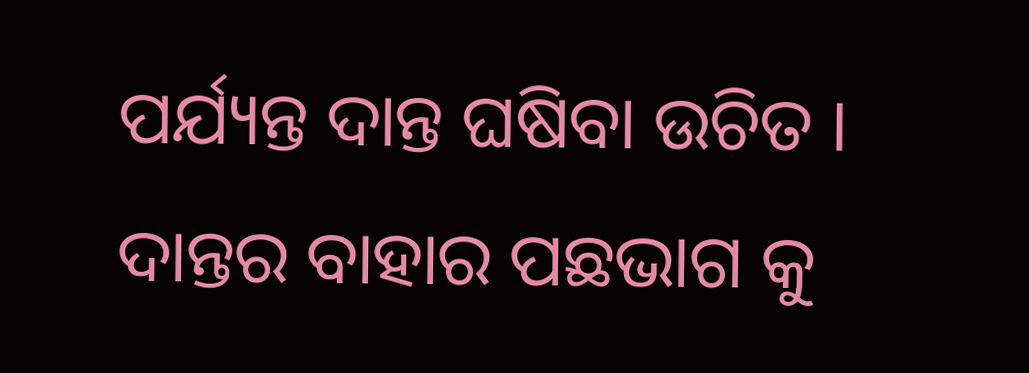ପର୍ଯ୍ୟନ୍ତ ଦାନ୍ତ ଘଷିବା ଉଚିତ । ଦାନ୍ତର ବାହାର ପଛଭାଗ କୁ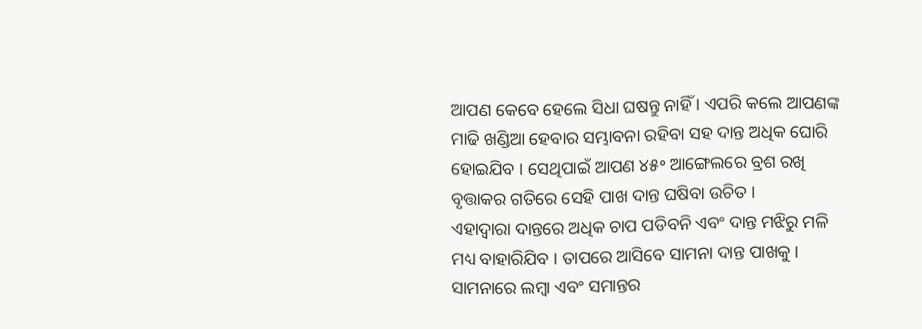ଆପଣ କେବେ ହେଲେ ସିଧା ଘଷନ୍ତୁ ନାହିଁ । ଏପରି କଲେ ଆପଣଙ୍କ ମାଢି ଖଣ୍ଡିଆ ହେବାର ସମ୍ଭାବନା ରହିବା ସହ ଦାନ୍ତ ଅଧିକ ଘୋରି ହୋଇଯିବ । ସେଥିପାଇଁ ଆପଣ ୪୫॰ ଆଙ୍ଗେଲରେ ବ୍ରଶ ରଖି ବୃତ୍ତାକର ଗତିରେ ସେହି ପାଖ ଦାନ୍ତ ଘଷିବା ଉଚିତ ।
ଏହାଦ୍ବାରା ଦାନ୍ତରେ ଅଧିକ ଚାପ ପଡିବନି ଏବଂ ଦାନ୍ତ ମଝିରୁ ମଳି ମଧ୍ୟ ବାହାରିଯିବ । ତାପରେ ଆସିବେ ସାମନା ଦାନ୍ତ ପାଖକୁ । ସାମନାରେ ଲମ୍ବା ଏବଂ ସମାନ୍ତର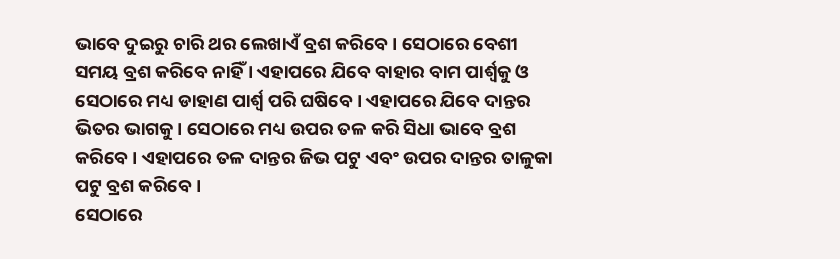ଭାବେ ଦୁଇରୁ ଚାରି ଥର ଲେଖାଏଁ ବ୍ରଶ କରିବେ । ସେଠାରେ ବେଶୀ ସମୟ ବ୍ରଶ କରିବେ ନାହିଁ । ଏହାପରେ ଯିବେ ବାହାର ବାମ ପାର୍ଶ୍ଵକୁ ଓ ସେଠାରେ ମଧ୍ୟ ଡାହାଣ ପାର୍ଶ୍ଵ ପରି ଘଷିବେ । ଏହାପରେ ଯିବେ ଦାନ୍ତର ଭିତର ଭାଗକୁ । ସେଠାରେ ମଧ୍ୟ ଉପର ତଳ କରି ସିଧା ଭାବେ ବ୍ରଶ କରିବେ । ଏହାପରେ ତଳ ଦାନ୍ତର ଜିଭ ପଟୁ ଏବଂ ଉପର ଦାନ୍ତର ତାଳୁକା ପଟୁ ବ୍ରଶ କରିବେ ।
ସେଠାରେ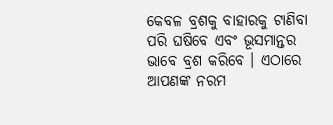କେବଳ ବ୍ରଶକୁ ବାହାରକୁ ଟାଣିବା ପରି ଘଷିବେ ଏବଂ ଭୂସମାନ୍ତର ଭାବେ ବ୍ରଶ କରିବେ । ଏଠାରେ ଆପଣଙ୍କ ନରମ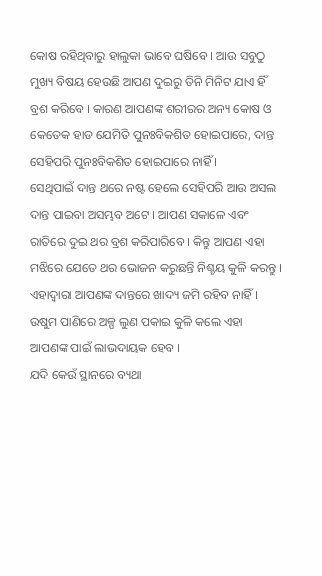କୋଷ ରହିଥିବାରୁ ହାଲୁକା ଭାବେ ଘଷିବେ । ଆଉ ସବୁଠୁ ମୁଖ୍ୟ ବିଷୟ ହେଉଛି ଆପଣ ଦୁଇରୁ ତିନି ମିନିଟ ଯାଏ ହିଁ ବ୍ରଶ କରିବେ । କାରଣ ଆପଣଙ୍କ ଶରୀରର ଅନ୍ୟ କୋଷ ଓ କେତେକ ହାଡ ଯେମିତି ପୁନଃବିକଶିତ ହୋଇପାରେ, ଦାନ୍ତ ସେହିପରି ପୁନଃବିକଶିତ ହୋଇପାରେ ନାହିଁ ।
ସେଥିପାଇଁ ଦାନ୍ତ ଥରେ ନଷ୍ଟ ହେଲେ ସେହିପରି ଆଉ ଅସଲ ଦାନ୍ତ ପାଇବା ଅସମ୍ଭବ ଅଟେ । ଆପଣ ସକାଳେ ଏବଂ ରାତିରେ ଦୁଇ ଥର ବ୍ରଶ କରିପାରିବେ । କିନ୍ତୁ ଆପଣ ଏହା ମଝିରେ ଯେତେ ଥର ଭୋଜନ କରୁଛନ୍ତି ନିଶ୍ଚୟ କୁଳି କରନ୍ତୁ । ଏହାଦ୍ବାରା ଆପଣଙ୍କ ଦାନ୍ତରେ ଖାଦ୍ୟ ଜମି ରହିବ ନାହିଁ । ଉଷୁମ ପାଣିରେ ଅଳ୍ପ ଲୁଣ ପକାଇ କୁଳି କଲେ ଏହା ଆପଣଙ୍କ ପାଇଁ ଲାଭଦାୟକ ହେବ ।
ଯଦି କେଉଁ ସ୍ଥାନରେ ବ୍ୟଥା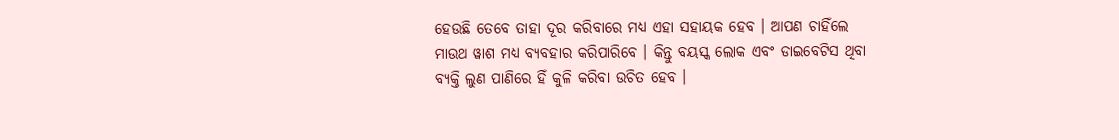ହେଉଛି ତେବେ ତାହା ଦୂର କରିବାରେ ମଧ୍ୟ ଏହା ସହାୟକ ହେବ । ଆପଣ ଚାହିଁଲେ ମାଉଥ ୱାଶ ମଧ୍ୟ ବ୍ୟବହାର କରିପାରିବେ । କିନ୍ତୁ ବୟସ୍କ ଲୋକ ଏବଂ ଡାଇବେଟିସ ଥିବା ବ୍ୟକ୍ତି ଲୁଣ ପାଣିରେ ହିଁ କୁଳି କରିବା ଉଚିତ ହେବ ।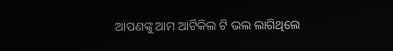ଆପଣଙ୍କୁ ଆମ ଆର୍ଟିକିଲ ଟି ଭଲ ଲାଗିଥିଲେ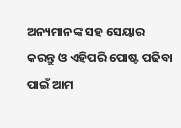ଅନ୍ୟମାନଙ୍କ ସହ ସେୟାର କରନ୍ତୁ ଓ ଏହିପରି ପୋଷ୍ଟ ପଢିବା ପାଇଁ ଆମ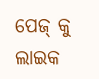ପେଜ୍ କୁ ଲାଇକ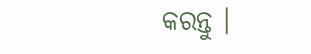କରନ୍ତୁ ।